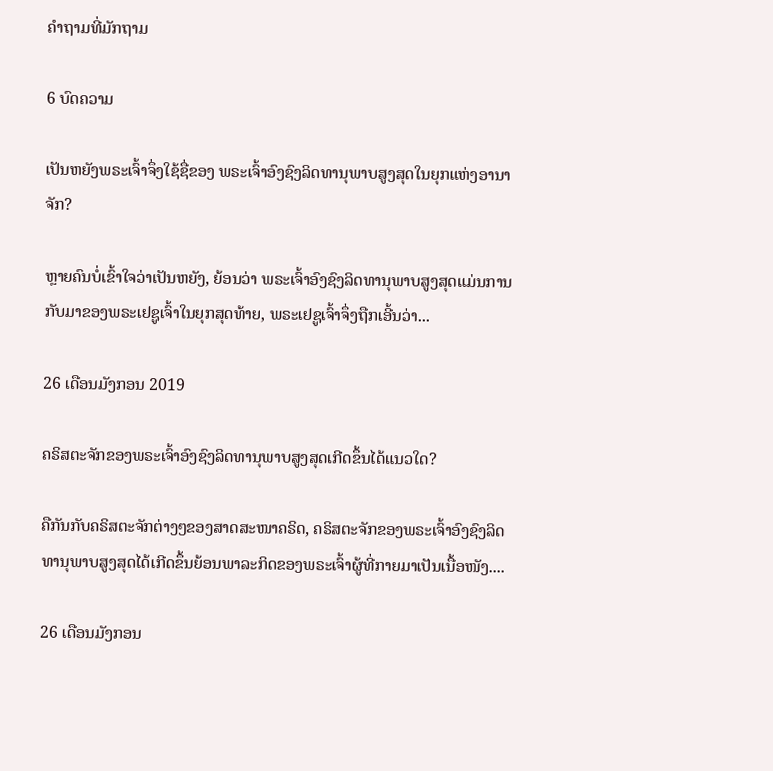ຄຳຖາມທີ່ມັກຖາມ

6 ບົດຄວາມ

ເປັນຫຍັງພຣະເຈົ້າຈຶ່ງໃຊ້ຊື່ຂອງ ພຣະເຈົ້າອົງຊົງລິດທານຸພາບສູງສຸດໃນຍຸກແຫ່ງອານາຈັກ?

ຫຼາຍຄົນບໍ່ເຂົ້າໃຈວ່າເປັນຫຍັງ, ຍ້ອນວ່າ ພຣະເຈົ້າອົງຊົງລິດທານຸພາບສູງສຸດແມ່ນການກັບມາຂອງພຣະເຢຊູເຈົ້າໃນຍຸກສຸດທ້າຍ, ພຣະເຢຊູເຈົ້າຈຶ່ງຖືກເອີ້ນວ່າ...

26 ເດືອນມັງກອນ 2019

ຄຣິສຕະຈັກຂອງພຣະເຈົ້າອົງຊົງລິດທານຸພາບສູງສຸດເກີດຂຶ້ນໄດ້ແນວໃດ?

ຄືກັນກັບຄຣິສຕະຈັກຕ່າງໆຂອງສາດສະໜາຄຣິດ, ຄຣິສຕະຈັກຂອງພຣະເຈົ້າອົງຊົງລິດທານຸພາບສູງສຸດໄດ້ເກີດຂຶ້ນຍ້ອນພາລະກິດຂອງພຣະເຈົ້າຜູ້ທີ່ກາຍມາເປັນເນື້ອໜັງ....

26 ເດືອນມັງກອນ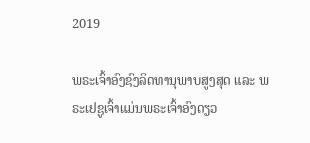2019

ພຣະເຈົ້າອົງຊົງລິດທານຸພາບສູງສຸດ ແລະ ພຣະເຢຊູເຈົ້າແມ່ນພຣະເຈົ້າອົງດຽວ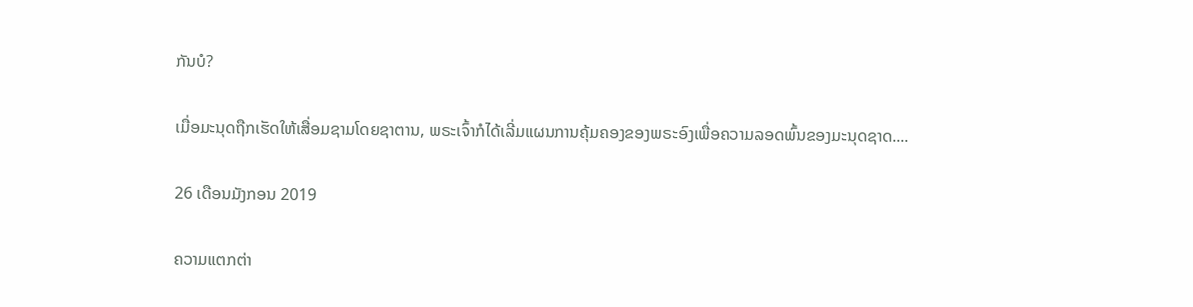ກັນບໍ?

ເມື່ອມະນຸດຖືກເຮັດໃຫ້ເສື່ອມຊາມໂດຍຊາຕານ, ພຣະເຈົ້າກໍໄດ້ເລີ່ມແຜນການຄຸ້ມຄອງຂອງພຣະອົງເພື່ອຄວາມລອດພົ້ນຂອງມະນຸດຊາດ....

26 ເດືອນມັງກອນ 2019

ຄວາມແຕກຕ່າ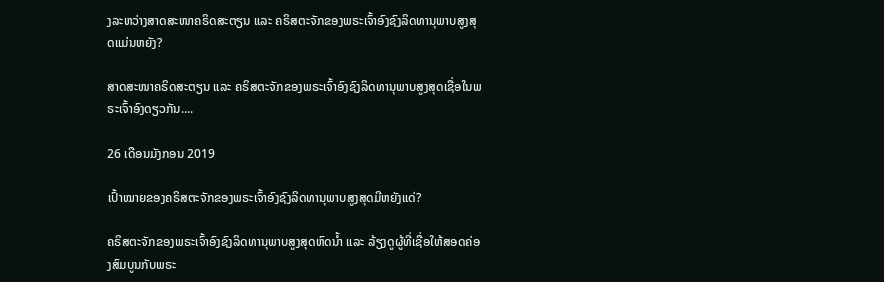ງລະຫວ່າງສາດສະໜາຄຣິດສະຕຽນ ແລະ ຄຣິສຕະຈັກຂອງພຣະເຈົ້າອົງຊົງລິດທານຸພາບສູງສຸດແມ່ນຫຍັງ?

ສາດສະໜາຄຣິດສະຕຽນ ແລະ ຄຣິສຕະຈັກຂອງພຣະເຈົ້າອົງຊົງລິດທານຸພາບສູງສຸດເຊື່ອໃນພຣະເຈົ້າອົງດຽວກັນ....

26 ເດືອນມັງກອນ 2019

ເປົ້າໝາຍຂອງຄຣິສຕະຈັກຂອງພຣະເຈົ້າອົງຊົງລິດທານຸພາບສູງສຸດມີຫຍັງແດ່?

ຄຣິສຕະຈັກຂອງພຣະເຈົ້າອົງຊົງລິດທານຸພາບສູງສຸດຫົດນໍ້າ ແລະ ລ້ຽງດູຜູ້ທີ່ເຊື່ອໃຫ້ສອດຄ່ອງສົມບູນກັບພຣະ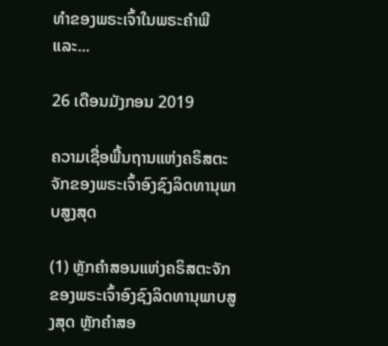ທຳຂອງພຣະເຈົ້າໃນພຣະຄຳພີ ແລະ...

26 ເດືອນມັງກອນ 2019

ຄວາມເຊື່ອພື້ນຖານແຫ່ງຄຣິສຕະຈັກຂອງພຣະເຈົ້າອົງຊົງລິດທານຸພາບສູງສຸດ

(1) ຫຼັກຄໍາສອນແຫ່ງຄຣິສຕະຈັກຂອງພຣະເຈົ້າອົງຊົງລິດທານຸພາບສູງສຸດ ຫຼັກຄຳສອ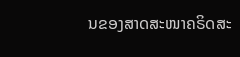ນຂອງສາດສະໜາຄຣິດສະ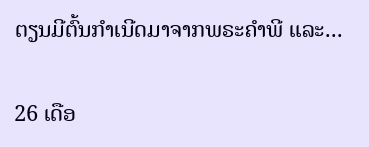ຕຽນມີຕົ້ນກຳເນີດມາຈາກພຣະຄຳພີ ແລະ...

26 ເດືອ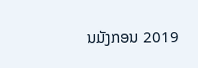ນມັງກອນ 2019